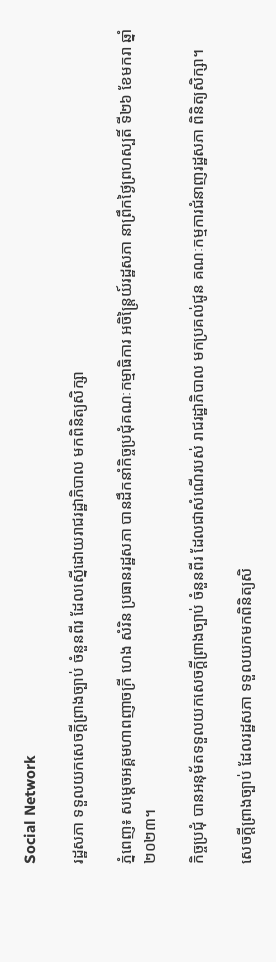Social Network

រដ្ឋសភា ទទួលយកសេចក្តីព្រាងច្បាប់ ចំនួនពីរ ដែលស្នើដោយរាជរដ្ឋាភិបាល មកពិនិត្យសិក្សា

ភ្នំពេញ៖ សម្តេចអគ្គមហាពញាចក្រី ហេង សំរិន ប្រធានរដ្ឋសភា បានដឹកនាំកិច្ចប្រជុំគណៈកម្មាធិការ អចិន្រ្តៃយ៍រដ្ឋសភា នាព្រឹកថ្ងៃព្រហស្បតិ៍ ទី២៦ ខែមករា ឆ្នាំ២០២៣។

កិច្ចប្រជុំ បានអនុម័តទទួលយកសេចក្តីព្រាងច្បាប់ ចំនួនពីរ ដែលជាសំណើរបស់ រាជរដ្ឋាភិបាល មកប្រគល់ជូន គណៈកម្មការជំនាញរដ្ឋសភា ពិនិត្យសិក្សា។

សេចក្តីព្រាងច្បាប់ ដែលរដ្ឋសភា ទទួលយកមកពិនិត្យសិ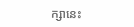ក្សានេះ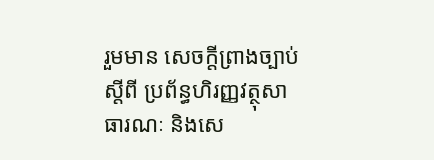រួមមាន សេចក្តីព្រាងច្បាប់ស្តីពី ប្រព័ន្ធហិរញ្ញវត្ថុសាធារណៈ និងសេ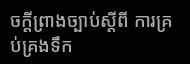ចក្តីព្រាងច្បាប់ស្តីពី ការគ្រប់គ្រងទឹក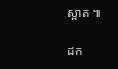ស្អាត ៕

ដក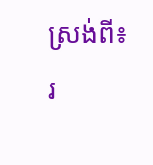ស្រង់ពី៖ រ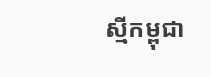ស្មីកម្ពុជា